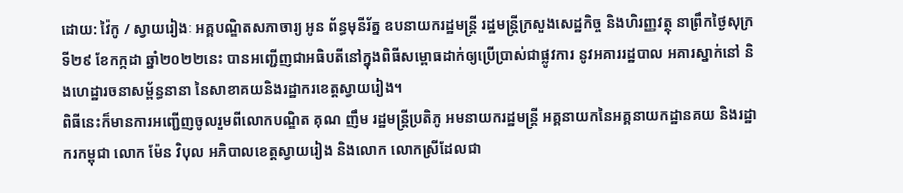ដោយ: វ៉ៃកូ / ស្វាយរៀងៈ អគ្គបណ្ឌិតសភាចារ្យ អូន ព័ន្ធមុនីរ័ត្ន ឧបនាយករដ្ឋមន្ត្រី រដ្ឋមន្ត្រីក្រសួងសេដ្ឋកិច្ច និងហិរញ្ញវត្ថុ នាព្រឹកថ្ងៃសុក្រ ទី២៩ ខែកក្កដា ឆ្នាំ២០២២នេះ បានអញ្ជើញជាអធិបតីនៅក្នុងពិធីសម្ពោធដាក់ឲ្យប្រើប្រាស់ជាផ្លូវការ នូវអគាររដ្ឋបាល អគារស្នាក់នៅ និងហេដ្ឋារចនាសម្ព័ន្ធនានា នៃសាខាគយនិងរដ្ឋាករខេត្តស្វាយរៀង។
ពិធីនេះក៏មានការអញ្ជើញចូលរួមពីលោកបណ្ឌិត គុណ ញឹម រដ្ឋមន្ត្រីប្រតិភូ អមនាយករដ្ឋមន្ត្រី អគ្គនាយកនៃអគ្គនាយកដ្ឋានគយ និងរដ្ឋាករកម្ពុជា លោក ម៉ែន វិបុល អភិបាលខេត្តស្វាយរៀង និងលោក លោកស្រីដែលជា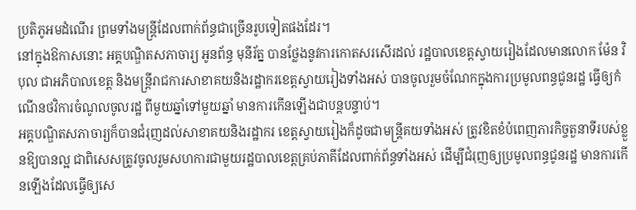ប្រតិភូអមដំណើរ ព្រមទាំងមន្ត្រីដែលពាក់ព័ន្ធជាច្រើនរូបទៀតផងដែរ។
នៅក្នុងឱកាសនោះ អគ្គបណ្ឌិតសភាចារ្យ អូនព័ន្ធ មុនីរ័ត្ន បានថ្លែងនូវការកោតសរសើរដល់ រដ្ឋបាលខេត្តស្វាយរៀងដែលមានលោក ម៉ែន វិបុល ជាអភិបាលខេត្ត និងមន្ត្រីរាជការសាខាគយនិងរដ្ឋាករខេត្តស្វាយរៀងទាំងអស់ បានចូលរួមចំណែកក្នុងការប្រមូលពន្ធជូនរដ្ឋ ធ្វើឲ្យកំណើនថវិការចំណូលចូលរដ្ឋ ពីមួយឆ្នាំទៅមួយឆ្នាំ មានការកើនឡើងជាបន្តបន្ទាប់។
អគ្គបណ្ឌិតសភាចារ្យក៏បានជំរុញដល់សាខាគយនិងរដ្ឋាករ ខេត្តស្វាយរៀងក៏ដូចជាមន្ត្រីគយទាំងអស់ ត្រូវខិតខំបំពេញភារកិច្ចតួនាទីរបស់ខ្លួនឱ្យបានល្អ ជាពិសេសត្រូវចូលរួមសហការជាមួយរដ្ឋបាលខេត្តគ្រប់ភាគីដែលពាក់ព័ន្ធទាំងអស់ ដើម្បីជំរុញឲ្យប្រមូលពន្ធជូនរដ្ឋ មានការកើនឡើងដែលធ្វើឲ្យសេ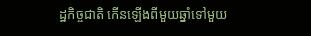ដ្ឋកិច្ចជាតិ កើនឡើងពីមួយឆ្នាំទៅមួយ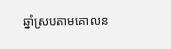ឆ្នាំស្របតាមគោលន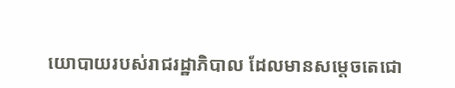យោបាយរបស់រាជរដ្ឋាភិបាល ដែលមានសម្តេចតេជោ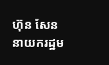ហ៊ុន សែន នាយករដ្ឋម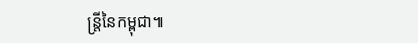ន្ត្រីនៃកម្ពុជា៕